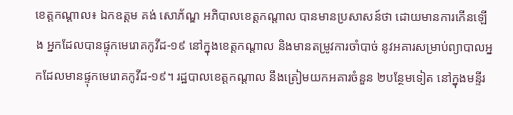ខេត្តកណ្ដាល៖ ឯកឧត្តម គង់ សោភ័ណ្ឌ អភិបាលខេត្តកណ្ដាល បានមានប្រសាសន៍ថា ដោយមានការកើនឡើង អ្នកដែលបានផ្ទុកមេរោគកូវីដ-១៩ នៅក្នុងខេត្តកណ្ដាល និងមានតម្រូវការចាំបាច់ នូវអគារសម្រាប់ព្យាបាលអ្នកដែលមានផ្ទុកមេរោគកូវីដ-១៩។ រដ្ឋបាលខេត្តកណ្ដាល នឹងត្រៀមយកអគារចំនួន ២បន្ថែមទៀត នៅក្នុងមន្ទីរ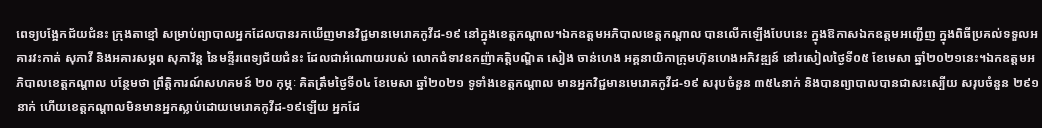ពេទ្យបង្អែកជ័យជំនះ ក្រុងតាខ្មៅ សម្រាប់ព្យាបាលអ្នកដែលបានរកឃើញមានវិជ្ជមានមេរោគកូវីដ-១៩ នៅក្នុងខេត្តកណ្ដាល។ឯកឧត្តមអភិបាលខេត្តកណ្ដាល បានលើកឡើងបែបនេះ ក្នុងឱកាសឯកឧត្តមអញ្ជើញ ក្នុងពិធីប្រគល់ទទួលអគារវះកាត់ សុភាវី និងអគារសម្ភព សុភាវ័ន្ត នៃមន្ទីរពេទ្យជ័យជំនះ ដែលជាអំណោយរបស់ លោកជំទាវឧកញ៉ាគតិ្តបណ្ឌិត សៀង ចាន់ហេង អគ្គនាយិកាក្រុមហ៊ុនហេងអភិវឌ្ឍន៍ នៅរសៀលថ្ងៃទី០៥ ខែមេសា ឆ្នាំ២០២១នេះ។ឯកឧត្តមអភិបាលខេត្តកណ្ដាល បន្ថែមថា ព្រឹត្តិការណ៍សហគមន៍ ២០ កុម្ភៈ គិតត្រឹមថ្ងៃទី០៤ ខែមេសា ឆ្នាំ២០២១ ទូទាំងខេត្តកណ្ដាល មានអ្នកវិជ្ជមានមេរោគកូវីដ-១៩ សរុបចំនួន ៣៥៤នាក់ និងបានព្យាបាលបានជាសះស្បើយ សរុបចំនួន ២៩១នាក់ ហើយខេត្តកណ្ដាលមិនមានអ្នកស្លាប់ដោយមេរោគកូវីដ-១៩ឡើយ អ្នកដែ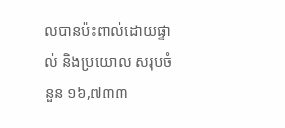លបានប៉ះពាល់ដោយផ្ទាល់ និងប្រយោល សរុបចំនួន ១៦,៧៣៣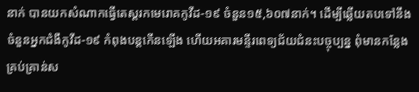នាក់ បានយកសំណាកធ្វើតេស្តរកមេរោគកូវីដ-១៩ ចំនួន១៥,៦០៧នាក់។ ដើម្បីឆ្លើយតបទៅនឹងចំនួនអ្នកជំងឺកូវីដ-១៩ កំពុងបន្តកើនឡើង ហើយអគារមន្ទីរពេទ្យជ័យជំនះបច្ចុប្បន្ន ពុំមានកន្លែងគ្រប់គ្រាន់ស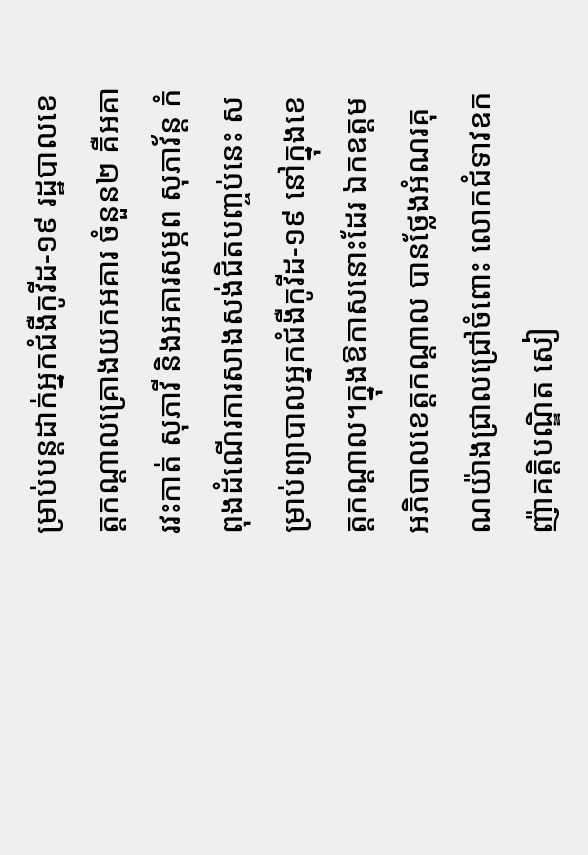ម្រាប់បន្តដាក់អ្នកជំងឺកូវីដ-១៩ រដ្ឋបាលខេត្តកណ្ដាលគ្រោងយកអគារ ចំនួន២ គឺអគារវះកាត់ សុភាវី និងអគារសម្ភព សុភាវ័ន្ត កំពុងដំណើរការសាងសង់ជិតបញ្ចប់នេះ សម្រាប់ព្យាបាលអ្នកជំងឺកូវីដ-១៩ នៅក្នុងខេត្តកណ្ដាល។ក្នុងឱកាសនោះដែរ ឯកឧត្តមអភិបាលខេត្តកណ្ដាល បានថ្លែងអំណរគុណយ៉ាងជ្រាលជ្រៅចំពោះ លោកជំទាវឧកញ៉ាគតិ្តបណ្ឌិត សៀ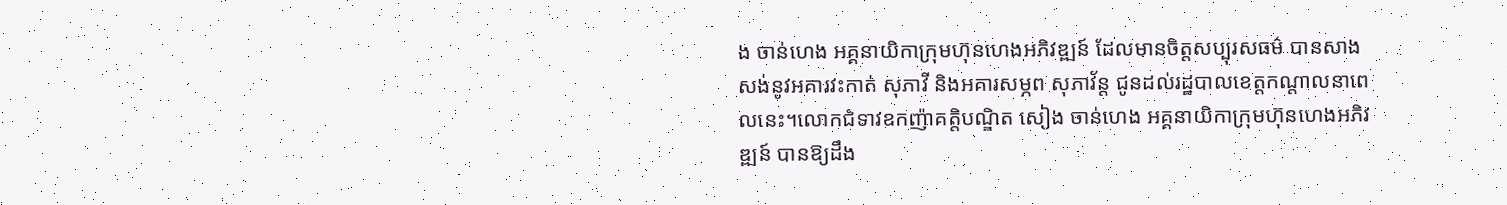ង ចាន់ហេង អគ្គនាយិកាក្រុមហ៊ុនហេងអភិវឌ្ឍន៍ ដែលមានចិត្តសប្បុរសធម៌ បានសាងសង់នូវអគារវះកាត់ សុភាវី និងអគារសម្ភព សុភាវ័ន្ត ជូនដល់រដ្ឋបាលខេត្តកណ្ដាលនាពេលនេះ។លោកជំទាវឧកញ៉ាគតិ្តបណ្ឌិត សៀង ចាន់ហេង អគ្គនាយិកាក្រុមហ៊ុនហេងអភិវឌ្ឍន៍ បានឱ្យដឹង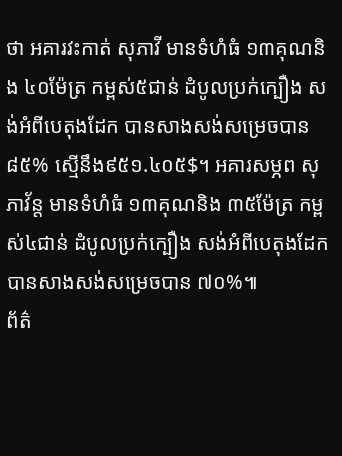ថា អគារវះកាត់ សុភាវី មានទំហំធំ ១៣គុណនិង ៤០ម៉ែត្រ កម្ពស់៥ជាន់ ដំបូលប្រក់ក្បឿង សង់អំពីបេតុងដែក បានសាងសង់សម្រេចបាន ៨៥% ស្មើនឹង៩៥១.៤០៥$។ អគារសម្ភព សុភាវ័ន្ត មានទំហំធំ ១៣គុណនិង ៣៥ម៉ែត្រ កម្ពស់៤ជាន់ ដំបូលប្រក់ក្បឿង សង់អំពីបេតុងដែក បានសាងសង់សម្រេចបាន ៧០%៕
ព័ត៌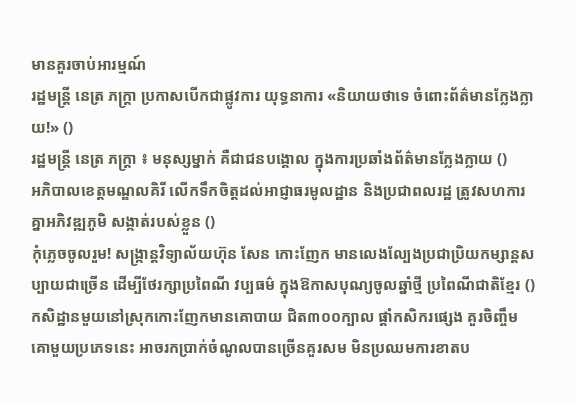មានគួរចាប់អារម្មណ៍
រដ្ឋមន្ត្រី នេត្រ ភក្ត្រា ប្រកាសបើកជាផ្លូវការ យុទ្ធនាការ «និយាយថាទេ ចំពោះព័ត៌មានក្លែងក្លាយ!» ()
រដ្ឋមន្ត្រី នេត្រ ភក្ត្រា ៖ មនុស្សម្នាក់ គឺជាជនបង្គោល ក្នុងការប្រឆាំងព័ត៌មានក្លែងក្លាយ ()
អភិបាលខេត្តមណ្ឌលគិរី លើកទឹកចិត្តដល់អាជ្ញាធរមូលដ្ឋាន និងប្រជាពលរដ្ឋ ត្រូវសហការគ្នាអភិវឌ្ឍភូមិ សង្កាត់របស់ខ្លួន ()
កុំភ្លេចចូលរួម! សង្ក្រាន្តវិទ្យាល័យហ៊ុន សែន កោះញែក មានលេងល្បែងប្រជាប្រិយកម្សាន្តសប្បាយជាច្រើន ដើម្បីថែរក្សាប្រពៃណី វប្បធម៌ ក្នុងឱកាសបុណ្យចូលឆ្នាំថ្មី ប្រពៃណីជាតិខ្មែរ ()
កសិដ្ឋានមួយនៅស្រុកកោះញែកមានគោបាយ ជិត៣០០ក្បាល ផ្ដាំកសិករផ្សេង គួរចិញ្ចឹមគោមួយប្រភេទនេះ អាចរកប្រាក់ចំណូលបានច្រើនគួរសម មិនប្រឈមការខាតប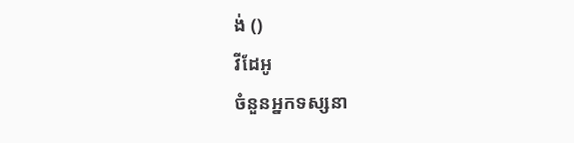ង់ ()
វីដែអូ
ចំនួនអ្នកទស្សនា